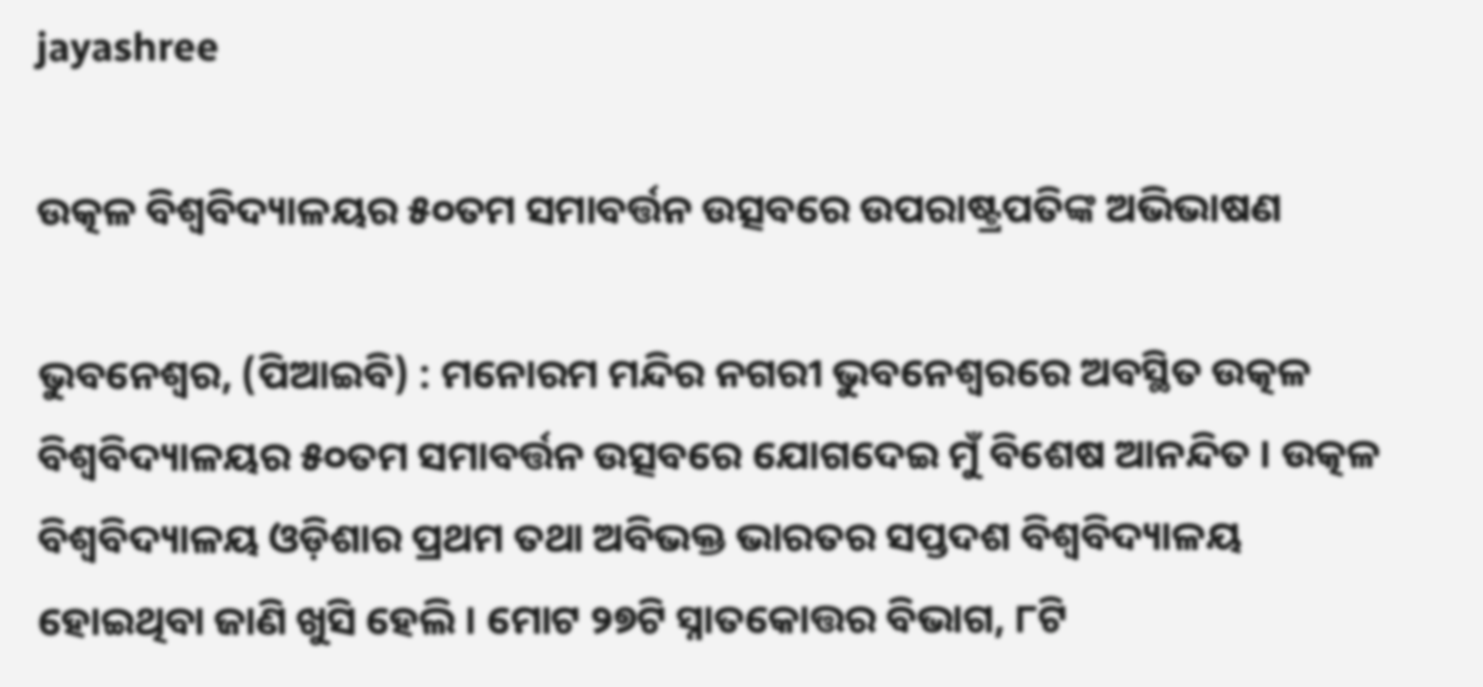jayashree

ଉତ୍କଳ ବିଶ୍ୱବିଦ୍ୟାଳୟର ୫୦ତମ ସମାବର୍ତ୍ତନ ଉତ୍ସବରେ ଉପରାଷ୍ଟ୍ରପତିଙ୍କ ଅଭିଭାଷଣ

ଭୁବନେଶ୍ୱର, (ପିଆଇବି) : ମନୋରମ ମନ୍ଦିର ନଗରୀ ଭୁବନେଶ୍ୱରରେ ଅବସ୍ଥିତ ଉତ୍କଳ ବିଶ୍ୱବିଦ୍ୟାଳୟର ୫୦ତମ ସମାବର୍ତ୍ତନ ଉତ୍ସବରେ ଯୋଗଦେଇ ମୁଁ ବିଶେଷ ଆନନ୍ଦିତ । ଉତ୍କଳ ବିଶ୍ୱବିଦ୍ୟାଳୟ ଓଡ଼ିଶାର ପ୍ରଥମ ତଥା ଅବିଭକ୍ତ ଭାରତର ସପ୍ତଦଶ ବିଶ୍ୱବିଦ୍ୟାଳୟ ହୋଇଥିବା ଜାଣି ଖୁସି ହେଲି । ମୋଟ ୨୭ଟି ସ୍ନାତକୋତ୍ତର ବିଭାଗ, ୮ଟି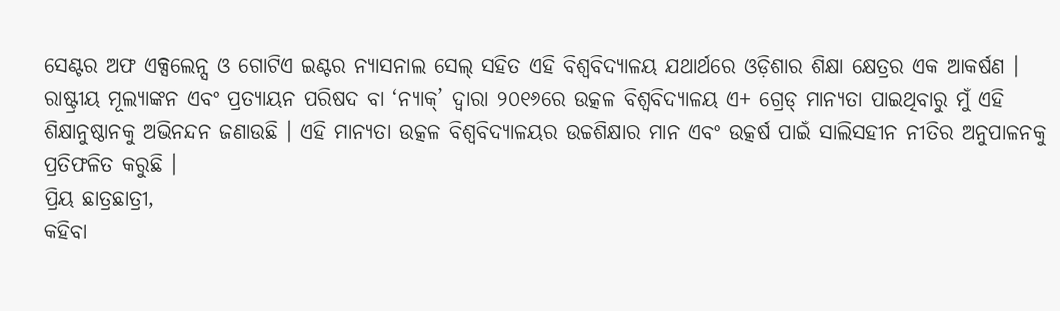ସେଣ୍ଟର ଅଫ ଏକ୍ସଲେନ୍ସ ଓ ଗୋଟିଏ ଇଣ୍ଟର ନ୍ୟାସନାଲ ସେଲ୍ ସହିତ ଏହି ବିଶ୍ୱବିଦ୍ୟାଳୟ ଯଥାର୍ଥରେ ଓଡ଼ିଶାର ଶିକ୍ଷା କ୍ଷେତ୍ରର ଏକ ଆକର୍ଷଣ । ରାଷ୍ଟ୍ରୀୟ ମୂଲ୍ୟାଙ୍କନ ଏବଂ ପ୍ରତ୍ୟାୟନ ପରିଷଦ ବା ‘ନ୍ୟାକ୍’ ଦ୍ୱାରା ୨୦୧୬ରେ ଉତ୍କଳ ବିଶ୍ୱବିଦ୍ୟାଳୟ ଏ+ ଗ୍ରେଡ୍ ମାନ୍ୟତା ପାଇଥିବାରୁ ମୁଁ ଏହି ଶିକ୍ଷାନୁଷ୍ଠାନକୁ ଅଭିନନ୍ଦନ ଜଣାଉଛି । ଏହି ମାନ୍ୟତା ଉତ୍କଳ ବିଶ୍ୱବିଦ୍ୟାଳୟର ଉଚ୍ଚଶିକ୍ଷାର ମାନ ଏବଂ ଉତ୍କର୍ଷ ପାଇଁ ସାଲିସହୀନ ନୀତିର ଅନୁପାଳନକୁ ପ୍ରତିଫଳିତ କରୁଛି ।
ପ୍ରିୟ ଛାତ୍ରଛାତ୍ରୀ,
କହିବା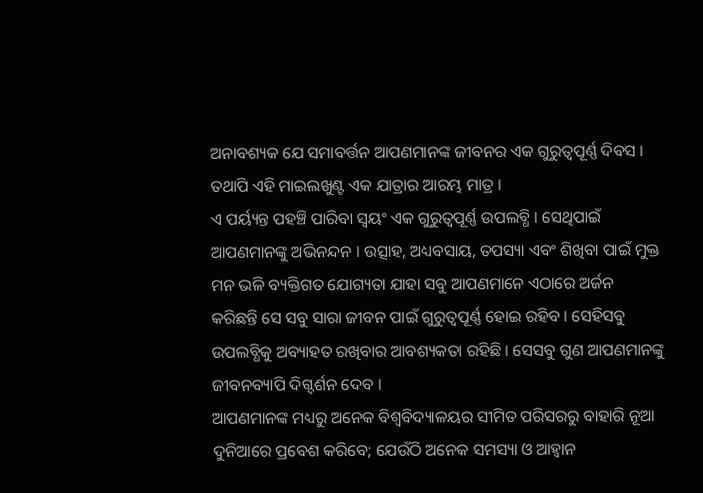ଅନାବଶ୍ୟକ ଯେ ସମାବର୍ତ୍ତନ ଆପଣମାନଙ୍କ ଜୀବନର ଏକ ଗୁରୁତ୍ୱପୂର୍ଣ୍ଣ ଦିବସ । ତଥାପି ଏହି ମାଇଲଖୁଣ୍ଟ ଏକ ଯାତ୍ରାର ଆରମ୍ଭ ମାତ୍ର ।
ଏ ପର୍ୟ୍ୟନ୍ତ ପହଞ୍ଚି ପାରିବା ସ୍ୱୟଂ ଏକ ଗୁରୁତ୍ୱପୂର୍ଣ୍ଣ ଉପଲବ୍ଧି । ସେଥିପାଇଁ ଆପଣମାନଙ୍କୁ ଅଭିନନ୍ଦନ । ଉତ୍ସାହ, ଅଧ୍ୟବସାୟ, ତପସ୍ୟା ଏବଂ ଶିଖିବା ପାଇଁ ମୁକ୍ତ ମନ ଭଳି ବ୍ୟକ୍ତିଗତ ଯୋଗ୍ୟତା ଯାହା ସବୁ ଆପଣମାନେ ଏଠାରେ ଅର୍ଜନ କରିଛନ୍ତି ସେ ସବୁ ସାରା ଜୀବନ ପାଇଁ ଗୁରୁତ୍ୱପୂର୍ଣ୍ଣ ହୋଇ ରହିବ । ସେହିସବୁ ଉପଲବ୍ଧିକୁ ଅବ୍ୟାହତ ରଖିବାର ଆବଶ୍ୟକତା ରହିଛି । ସେସବୁ ଗୁଣ ଆପଣମାନଙ୍କୁ ଜୀବନବ୍ୟାପି ଦିଗ୍ଦର୍ଶନ ଦେବ ।
ଆପଣମାନଙ୍କ ମଧ୍ୟରୁ ଅନେକ ବିଶ୍ୱବିଦ୍ୟାଳୟର ସୀମିତ ପରିସରରୁ ବାହାରି ନୂଆ ଦୁନିଆରେ ପ୍ରବେଶ କରିବେ; ଯେଉଁଠି ଅନେକ ସମସ୍ୟା ଓ ଆହ୍ଵାନ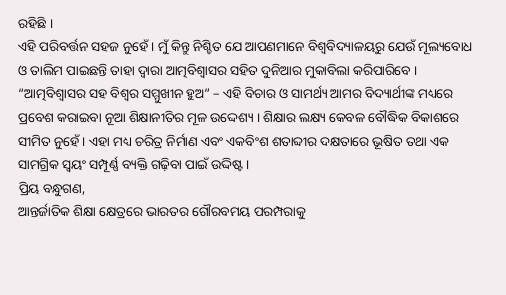ରହିଛି ।
ଏହି ପରିବର୍ତ୍ତନ ସହଜ ନୁହେଁ । ମୁଁ କିନ୍ତୁ ନିଶ୍ଚିତ ଯେ ଆପଣମାନେ ବିଶ୍ୱବିଦ୍ୟାଳୟରୁ ଯେଉଁ ମୂଲ୍ୟବୋଧ ଓ ତାଲିମ ପାଇଛନ୍ତି ତାହା ଦ୍ୱାରା ଆତ୍ମବିଶ୍ୱାସର ସହିତ ଦୁନିଆର ମୁକାବିଲା କରିପାରିବେ । “ଆତ୍ମବିଶ୍ୱାସର ସହ ବିଶ୍ଵର ସମ୍ମୁଖୀନ ହୁଅ” – ଏହି ବିଚାର ଓ ସାମର୍ଥ୍ୟ ଆମର ବିଦ୍ୟାର୍ଥୀଙ୍କ ମଧ୍ୟରେ ପ୍ରବେଶ କରାଇବା ନୂଆ ଶିକ୍ଷାନୀତିର ମୂଳ ଉଦ୍ଦେଶ୍ୟ । ଶିକ୍ଷାର ଲକ୍ଷ୍ୟ କେବଳ ବୌଦ୍ଧିକ ବିକାଶରେ ସୀମିତ ନୁହେଁ । ଏହା ମଧ୍ୟ ଚରିତ୍ର ନିର୍ମାଣ ଏବଂ ଏକବିଂଶ ଶତାବ୍ଦୀର ଦକ୍ଷତାରେ ଭୂଷିତ ତଥା ଏକ ସାମଗ୍ରିକ ସ୍ୱୟଂ ସମ୍ପୂର୍ଣ୍ଣ ବ୍ୟକ୍ତି ଗଢ଼ିବା ପାଇଁ ଉଦ୍ଦିଷ୍ଟ ।
ପ୍ରିୟ ବନ୍ଧୁଗଣ,
ଆନ୍ତର୍ଜାତିକ ଶିକ୍ଷା କ୍ଷେତ୍ରରେ ଭାରତର ଗୌରବମୟ ପରମ୍ପରାକୁ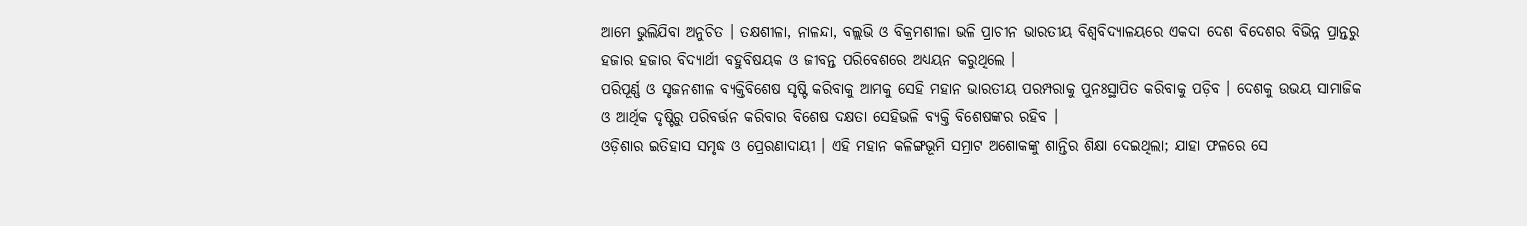ଆମେ ଭୁଲିଯିବା ଅନୁଚିତ । ତକ୍ଷଶୀଳା, ନାଳନ୍ଦା, ବଲ୍ଲଭି ଓ ବିକ୍ରମଶୀଳା ଭଳି ପ୍ରାଚୀନ ଭାରତୀୟ ବିଶ୍ୱବିଦ୍ୟାଳୟରେ ଏକଦା ଦେଶ ବିଦେଶର ବିଭିନ୍ନ ପ୍ରାନ୍ତରୁ ହଜାର ହଜାର ବିଦ୍ୟାର୍ଥୀ ବହୁବିଷୟକ ଓ ଜୀବନ୍ତ ପରିବେଶରେ ଅଧ୍ୟୟନ କରୁଥିଲେ ।
ପରିପୂର୍ଣ୍ଣ ଓ ସୃଜନଶୀଳ ବ୍ୟକ୍ତିବିଶେଷ ସୃଷ୍ଟି କରିବାକୁ ଆମକୁ ସେହି ମହାନ ଭାରତୀୟ ପରମ୍ପରାକୁ ପୁନଃସ୍ଥାପିତ କରିବାକୁ ପଡ଼ିବ । ଦେଶକୁ ଉଭୟ ସାମାଜିକ ଓ ଆର୍ଥିକ ଦୃଷ୍ଟିରୁ ପରିବର୍ତ୍ତନ କରିବାର ବିଶେଷ ଦକ୍ଷତା ସେହିଭଳି ବ୍ୟକ୍ତି ବିଶେଷଙ୍କର ରହିବ ।
ଓଡ଼ିଶାର ଇତିହାସ ସମୃଦ୍ଧ ଓ ପ୍ରେରଣାଦାୟୀ । ଏହି ମହାନ କଳିଙ୍ଗଭୂମି ସମ୍ରାଟ ଅଶୋକଙ୍କୁ ଶାନ୍ତିର ଶିକ୍ଷା ଦେଇଥିଲା; ଯାହା ଫଳରେ ସେ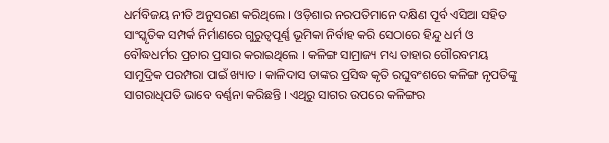ଧର୍ମବିଜୟ ନୀତି ଅନୁସରଣ କରିଥିଲେ । ଓଡ଼ିଶାର ନରପତିମାନେ ଦକ୍ଷିଣ ପୂର୍ବ ଏସିଆ ସହିତ ସାଂସ୍କୃତିକ ସମ୍ପର୍କ ନିର୍ମାଣରେ ଗୁରୁତ୍ୱପୂର୍ଣ୍ଣ ଭୂମିକା ନିର୍ବାହ କରି ସେଠାରେ ହିନ୍ଦୁ ଧର୍ମ ଓ ବୌଦ୍ଧଧର୍ମର ପ୍ରଚାର ପ୍ରସାର କରାଇଥିଲେ । କଳିଙ୍ଗ ସାମ୍ରାଜ୍ୟ ମଧ୍ୟ ତାହାର ଗୌରବମୟ ସାମୁଦ୍ରିକ ପରମ୍ପରା ପାଇଁ ଖ୍ୟାତ । କାଳିଦାସ ତାଙ୍କର ପ୍ରସିଦ୍ଧ କୃତି ରଘୁବଂଶରେ କଳିଙ୍ଗ ନୃପତିଙ୍କୁ ସାଗରାଧିପତି ଭାବେ ବର୍ଣ୍ଣନା କରିଛନ୍ତି । ଏଥିରୁ ସାଗର ଉପରେ କଳିଙ୍ଗର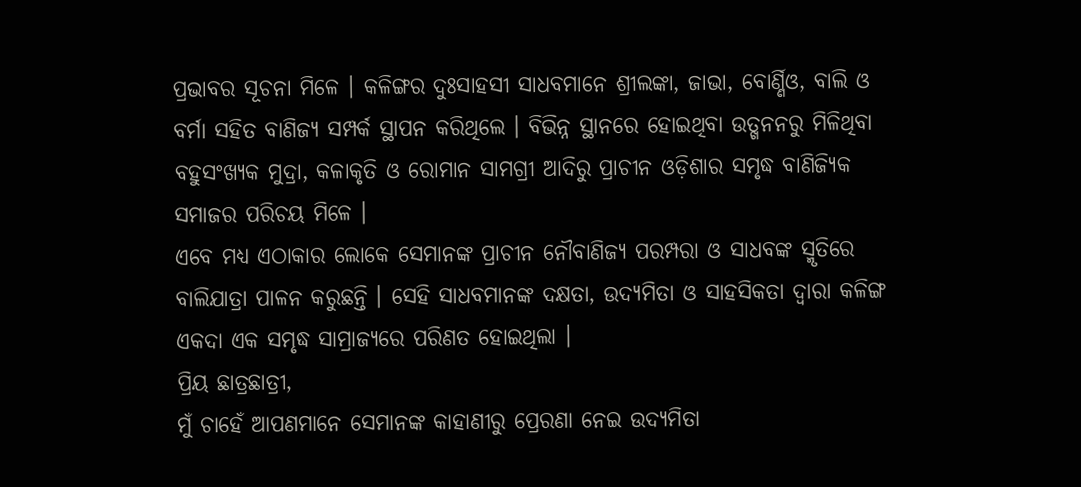ପ୍ରଭାବର ସୂଚନା ମିଳେ । କଳିଙ୍ଗର ଦୁଃସାହସୀ ସାଧବମାନେ ଶ୍ରୀଲଙ୍କା, ଜାଭା, ବୋର୍ଣ୍ଣିଓ, ବାଲି ଓ ବର୍ମା ସହିତ ବାଣିଜ୍ୟ ସମ୍ପର୍କ ସ୍ଥାପନ କରିଥିଲେ । ବିଭିନ୍ନ ସ୍ଥାନରେ ହୋଇଥିବା ଉତ୍ଖନନରୁ ମିଳିଥିବା ବହୁସଂଖ୍ୟକ ମୁଦ୍ରା, କଳାକୃତି ଓ ରୋମାନ ସାମଗ୍ରୀ ଆଦିରୁ ପ୍ରାଚୀନ ଓଡ଼ିଶାର ସମୃଦ୍ଧ ବାଣିଜ୍ୟିକ ସମାଜର ପରିଚୟ ମିଳେ ।
ଏବେ ମଧ୍ୟ ଏଠାକାର ଲୋକେ ସେମାନଙ୍କ ପ୍ରାଚୀନ ନୌବାଣିଜ୍ୟ ପରମ୍ପରା ଓ ସାଧବଙ୍କ ସ୍ମୃତିରେ ବାଲିଯାତ୍ରା ପାଳନ କରୁଛନ୍ତି । ସେହି ସାଧବମାନଙ୍କ ଦକ୍ଷତା, ଉଦ୍ୟମିତା ଓ ସାହସିକତା ଦ୍ୱାରା କଳିଙ୍ଗ ଏକଦା ଏକ ସମୃଦ୍ଧ ସାମ୍ରାଜ୍ୟରେ ପରିଣତ ହୋଇଥିଲା ।
ପ୍ରିୟ ଛାତ୍ରଛାତ୍ରୀ,
ମୁଁ ଚାହେଁ ଆପଣମାନେ ସେମାନଙ୍କ କାହାଣୀରୁ ପ୍ରେରଣା ନେଇ ଉଦ୍ୟମିତା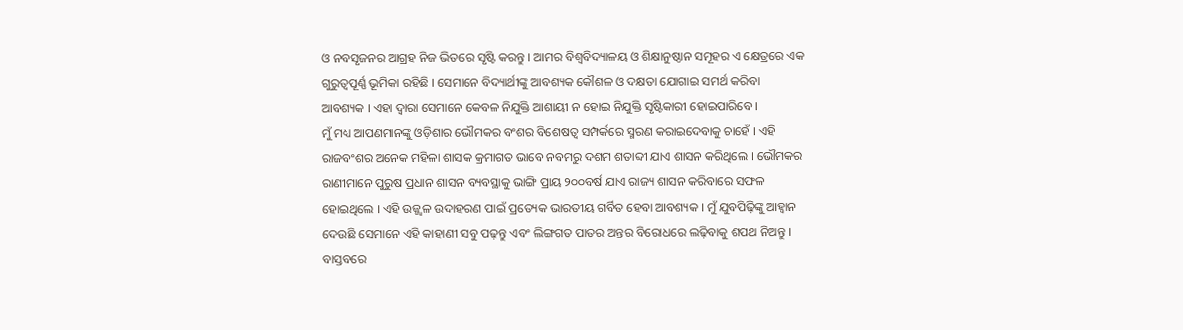ଓ ନବସୃଜନର ଆଗ୍ରହ ନିଜ ଭିତରେ ସୃଷ୍ଟି କରନ୍ତୁ । ଆମର ବିଶ୍ୱବିଦ୍ୟାଳୟ ଓ ଶିକ୍ଷାନୁଷ୍ଠାନ ସମୂହର ଏ କ୍ଷେତ୍ରରେ ଏକ ଗୁରୁତ୍ୱପୂର୍ଣ୍ଣ ଭୂମିକା ରହିଛି । ସେମାନେ ବିଦ୍ୟାର୍ଥୀଙ୍କୁ ଆବଶ୍ୟକ କୌଶଳ ଓ ଦକ୍ଷତା ଯୋଗାଇ ସମର୍ଥ କରିବା ଆବଶ୍ୟକ । ଏହା ଦ୍ୱାରା ସେମାନେ କେବଳ ନିଯୁକ୍ତି ଆଶାୟୀ ନ ହୋଇ ନିଯୁକ୍ତି ସୃଷ୍ଟିକାରୀ ହୋଇପାରିବେ ।
ମୁଁ ମଧ୍ୟ ଆପଣମାନଙ୍କୁ ଓଡ଼ିଶାର ଭୌମକର ବଂଶର ବିଶେଷତ୍ୱ ସମ୍ପର୍କରେ ସ୍ମରଣ କରାଇଦେବାକୁ ଚାହେଁ । ଏହି ରାଜବଂଶର ଅନେକ ମହିଳା ଶାସକ କ୍ରମାଗତ ଭାବେ ନବମରୁ ଦଶମ ଶତାବ୍ଦୀ ଯାଏ ଶାସନ କରିଥିଲେ । ଭୌମକର ରାଣୀମାନେ ପୁରୁଷ ପ୍ରଧାନ ଶାସନ ବ୍ୟବସ୍ଥାକୁ ଭାଙ୍ଗି ପ୍ରାୟ ୨୦୦ବର୍ଷ ଯାଏ ରାଜ୍ୟ ଶାସନ କରିବାରେ ସଫଳ ହୋଇଥିଲେ । ଏହି ଉଜ୍ଜ୍ୱଳ ଉଦାହରଣ ପାଇଁ ପ୍ରତ୍ୟେକ ଭାରତୀୟ ଗର୍ବିତ ହେବା ଆବଶ୍ୟକ । ମୁଁ ଯୁବପିଢ଼ିଙ୍କୁ ଆହ୍ୱାନ ଦେଉଛି ସେମାନେ ଏହି କାହାଣୀ ସବୁ ପଢ଼ନ୍ତୁ ଏବଂ ଲିଙ୍ଗଗତ ପାତର ଅନ୍ତର ବିରୋଧରେ ଲଢ଼ିବାକୁ ଶପଥ ନିଅନ୍ତୁ । ବାସ୍ତବରେ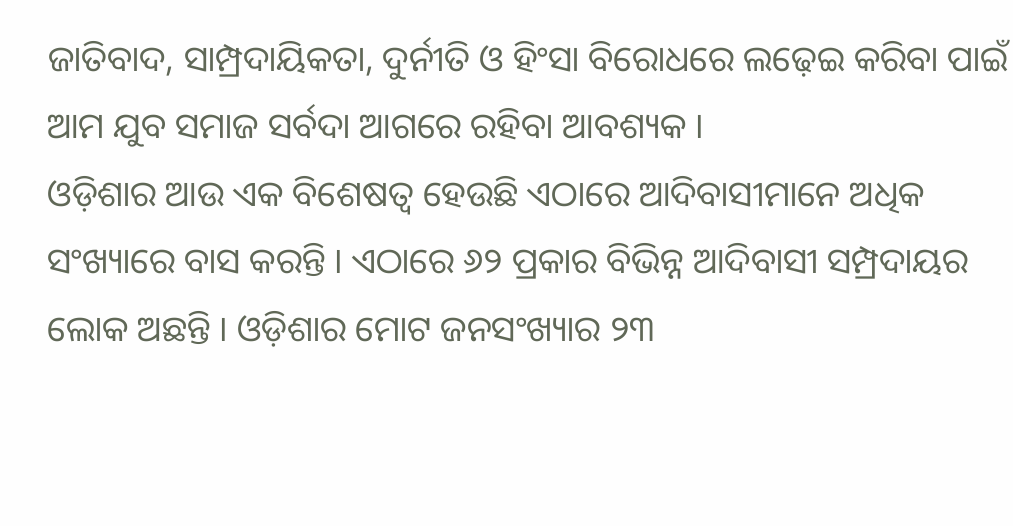ଜାତିବାଦ, ସାମ୍ପ୍ରଦାୟିକତା, ଦୁର୍ନୀତି ଓ ହିଂସା ବିରୋଧରେ ଲଢ଼େଇ କରିବା ପାଇଁ ଆମ ଯୁବ ସମାଜ ସର୍ବଦା ଆଗରେ ରହିବା ଆବଶ୍ୟକ ।
ଓଡ଼ିଶାର ଆଉ ଏକ ବିଶେଷତ୍ୱ ହେଉଛି ଏଠାରେ ଆଦିବାସୀମାନେ ଅଧିକ ସଂଖ୍ୟାରେ ବାସ କରନ୍ତି । ଏଠାରେ ୬୨ ପ୍ରକାର ବିଭିନ୍ନ ଆଦିବାସୀ ସମ୍ପ୍ରଦାୟର ଲୋକ ଅଛନ୍ତି । ଓଡ଼ିଶାର ମୋଟ ଜନସଂଖ୍ୟାର ୨୩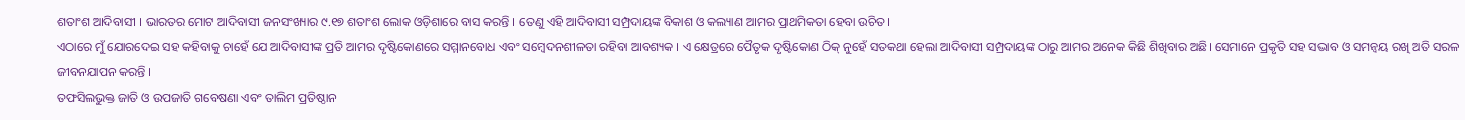ଶତାଂଶ ଆଦିବାସୀ । ଭାରତର ମୋଟ ଆଦିବାସୀ ଜନସଂଖ୍ୟାର ୯.୧୭ ଶତାଂଶ ଲୋକ ଓଡ଼ିଶାରେ ବାସ କରନ୍ତି । ତେଣୁ ଏହି ଆଦିବାସୀ ସମ୍ପ୍ରଦାୟଙ୍କ ବିକାଶ ଓ କଲ୍ୟାଣ ଆମର ପ୍ରାଥମିକତା ହେବା ଉଚିତ।
ଏଠାରେ ମୁଁ ଯୋରଦେଇ ସହ କହିବାକୁ ଚାହେଁ ଯେ ଆଦିବାସୀଙ୍କ ପ୍ରତି ଆମର ଦୃଷ୍ଟିକୋଣରେ ସମ୍ମାନବୋଧ ଏବଂ ସମ୍ବେଦନଶୀଳତା ରହିବା ଆବଶ୍ୟକ । ଏ କ୍ଷେତ୍ରରେ ପୈତୃକ ଦୃଷ୍ଟିକୋଣ ଠିକ୍ ନୁହେଁ ସତକଥା ହେଲା ଆଦିବାସୀ ସମ୍ପ୍ରଦାୟଙ୍କ ଠାରୁ ଆମର ଅନେକ କିଛି ଶିଖିବାର ଅଛି। ସେମାନେ ପ୍ରକୃତି ସହ ସଦ୍ଭାବ ଓ ସମନ୍ୱୟ ରଖି ଅତି ସରଳ ଜୀବନଯାପନ କରନ୍ତି ।
ତଫସିଲଭୁକ୍ତ ଜାତି ଓ ଉପଜାତି ଗବେଷଣା ଏବଂ ତାଲିମ ପ୍ରତିଷ୍ଠାନ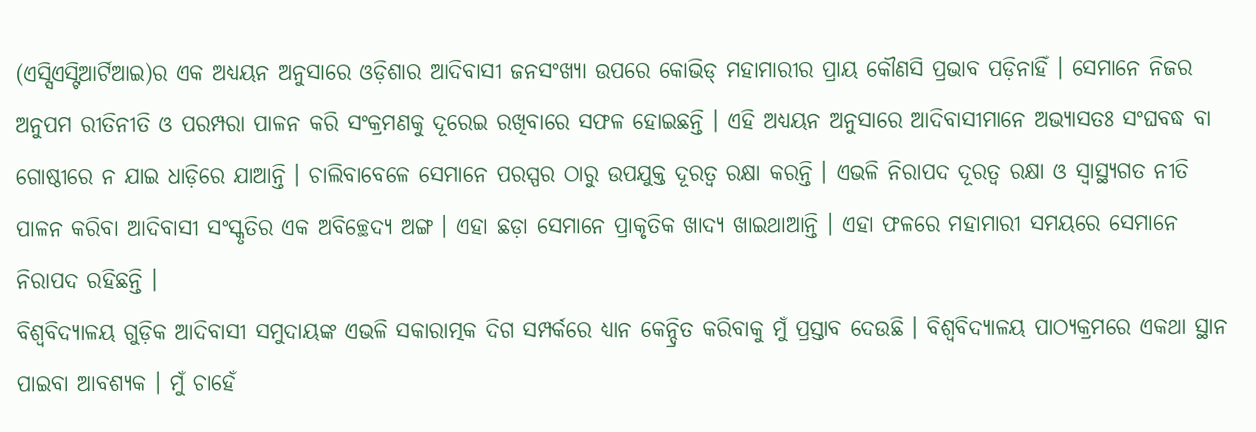(ଏସ୍ସିଏସ୍ଟିଆର୍ଟିଆଇ)ର ଏକ ଅଧ୍ୟୟନ ଅନୁସାରେ ଓଡ଼ିଶାର ଆଦିବାସୀ ଜନସଂଖ୍ୟା ଉପରେ କୋଭିଡ୍ ମହାମାରୀର ପ୍ରାୟ କୌଣସି ପ୍ରଭାବ ପଡ଼ିନାହିଁ । ସେମାନେ ନିଜର ଅନୁପମ ରୀତିନୀତି ଓ ପରମ୍ପରା ପାଳନ କରି ସଂକ୍ରମଣକୁ ଦୂରେଇ ରଖିବାରେ ସଫଳ ହୋଇଛନ୍ତି । ଏହି ଅଧ୍ୟୟନ ଅନୁସାରେ ଆଦିବାସୀମାନେ ଅଭ୍ୟାସତଃ ସଂଘବଦ୍ଧ ବା ଗୋଷ୍ଠୀରେ ନ ଯାଇ ଧାଡ଼ିରେ ଯାଆନ୍ତି । ଚାଲିବାବେଳେ ସେମାନେ ପରସ୍ପର ଠାରୁ ଉପଯୁକ୍ତ ଦୂରତ୍ୱ ରକ୍ଷା କରନ୍ତି । ଏଭଳି ନିରାପଦ ଦୂରତ୍ୱ ରକ୍ଷା ଓ ସ୍ୱାସ୍ଥ୍ୟଗତ ନୀତି ପାଳନ କରିବା ଆଦିବାସୀ ସଂସ୍କୃତିର ଏକ ଅବିଚ୍ଛେଦ୍ୟ ଅଙ୍ଗ । ଏହା ଛଡ଼ା ସେମାନେ ପ୍ରାକୃତିକ ଖାଦ୍ୟ ଖାଇଥାଆନ୍ତି । ଏହା ଫଳରେ ମହାମାରୀ ସମୟରେ ସେମାନେ ନିରାପଦ ରହିଛନ୍ତି ।
ବିଶ୍ୱବିଦ୍ୟାଳୟ ଗୁଡ଼ିକ ଆଦିବାସୀ ସମୁଦାୟଙ୍କ ଏଭଳି ସକାରାତ୍ମକ ଦିଗ ସମ୍ପର୍କରେ ଧ୍ୟାନ କେନ୍ଦ୍ରିତ କରିବାକୁ ମୁଁ ପ୍ରସ୍ତାବ ଦେଉଛି । ବିଶ୍ୱବିଦ୍ୟାଳୟ ପାଠ୍ୟକ୍ରମରେ ଏକଥା ସ୍ଥାନ ପାଇବା ଆବଶ୍ୟକ । ମୁଁ ଚାହେଁ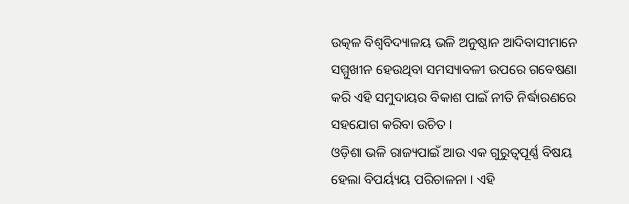ଉତ୍କଳ ବିଶ୍ୱବିଦ୍ୟାଳୟ ଭଳି ଅନୁଷ୍ଠାନ ଆଦିବାସୀମାନେ ସମ୍ମୁଖୀନ ହେଉଥିବା ସମସ୍ୟାବଳୀ ଉପରେ ଗବେଷଣା କରି ଏହି ସମୁଦାୟର ବିକାଶ ପାଇଁ ନୀତି ନିର୍ଦ୍ଧାରଣରେ ସହଯୋଗ କରିବା ଉଚିତ ।
ଓଡ଼ିଶା ଭଳି ରାଜ୍ୟପାଇଁ ଆଉ ଏକ ଗୁରୁତ୍ୱପୂର୍ଣ୍ଣ ବିଷୟ ହେଲା ବିପର୍ୟ୍ୟୟ ପରିଚାଳନା । ଏହି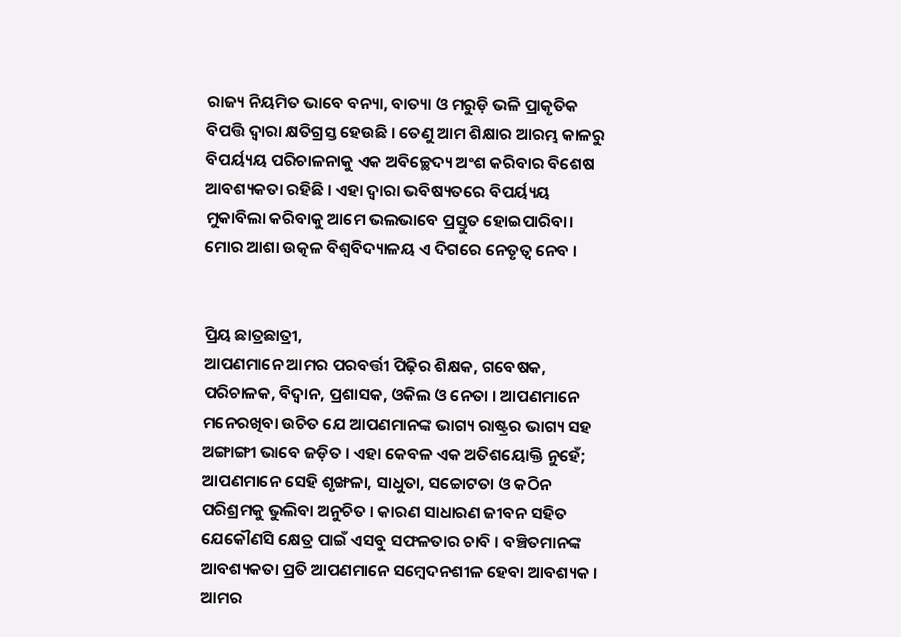ରାଜ୍ୟ ନିୟମିତ ଭାବେ ବନ୍ୟା, ବାତ୍ୟା ଓ ମରୁଡ଼ି ଭଳି ପ୍ରାକୃତିକ ବିପତ୍ତି ଦ୍ୱାରା କ୍ଷତିଗ୍ରସ୍ତ ହେଉଛି । ତେଣୁ ଆମ ଶିକ୍ଷାର ଆରମ୍ଭ କାଳରୁ ବିପର୍ୟ୍ୟୟ ପରିଚାଳନାକୁ ଏକ ଅବିଚ୍ଛେଦ୍ୟ ଅଂଶ କରିବାର ବିଶେଷ ଆବଶ୍ୟକତା ରହିଛି । ଏହା ଦ୍ୱାରା ଭବିଷ୍ୟତରେ ବିପର୍ୟ୍ୟୟ ମୁକାବିଲା କରିବାକୁ ଆମେ ଭଲଭାବେ ପ୍ରସ୍ତୁତ ହୋଇପାରିବା। ମୋର ଆଶା ଉତ୍କଳ ବିଶ୍ୱବିଦ୍ୟାଳୟ ଏ ଦିଗରେ ନେତୃତ୍ୱ ନେବ ।


ପ୍ରିୟ ଛାତ୍ରଛାତ୍ରୀ,
ଆପଣମାନେ ଆମର ପରବର୍ତ୍ତୀ ପିଢ଼ିର ଶିକ୍ଷକ, ଗବେଷକ, ପରିଚାଳକ, ବିଦ୍ୱାନ, ପ୍ରଶାସକ, ଓକିଲ ଓ ନେତା । ଆପଣମାନେ ମନେରଖିବା ଉଚିତ ଯେ ଆପଣମାନଙ୍କ ଭାଗ୍ୟ ରାଷ୍ଟ୍ରର ଭାଗ୍ୟ ସହ ଅଙ୍ଗାଙ୍ଗୀ ଭାବେ ଜଡ଼ିତ । ଏହା କେବଳ ଏକ ଅତିଶୟୋକ୍ତି ନୁହେଁ; ଆପଣମାନେ ସେହି ଶୃଙ୍ଖଳା, ସାଧୁତା, ସଚ୍ଚୋଟତା ଓ କଠିନ ପରିଶ୍ରମକୁ ଭୁଲିବା ଅନୁଚିତ । କାରଣ ସାଧାରଣ ଜୀବନ ସହିତ ଯେକୌଣସି କ୍ଷେତ୍ର ପାଇଁ ଏସବୁ ସଫଳତାର ଚାବି । ବଞ୍ଚିତମାନଙ୍କ ଆବଶ୍ୟକତା ପ୍ରତି ଆପଣମାନେ ସମ୍ବେଦନଶୀଳ ହେବା ଆବଶ୍ୟକ ।
ଆମର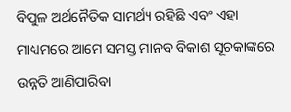ବିପୁଳ ଅର୍ଥନୈତିକ ସାମର୍ଥ୍ୟ ରହିଛି ଏବଂ ଏହା ମାଧ୍ୟମରେ ଆମେ ସମସ୍ତ ମାନବ ବିକାଶ ସୂଚକାଙ୍କରେ ଉନ୍ନତି ଆଣିପାରିବା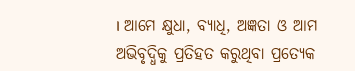। ଆମେ କ୍ଷୁଧା, ବ୍ୟାଧି, ଅଜ୍ଞତା ଓ ଆମ ଅଭିବୃଦ୍ଧିକୁ ପ୍ରତିହତ କରୁଥିବା ପ୍ରତ୍ୟେକ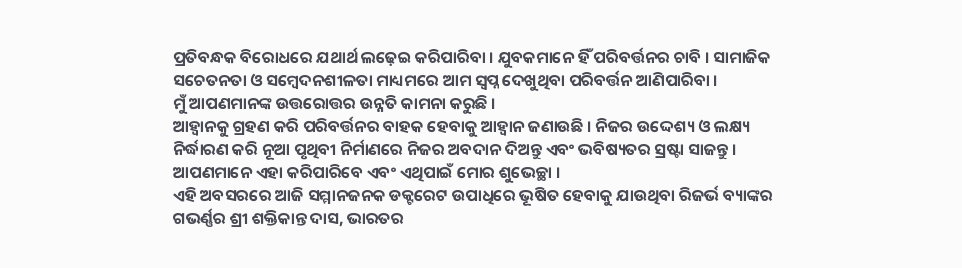ପ୍ରତିବନ୍ଧକ ବିରୋଧରେ ଯଥାର୍ଥ ଲଢ଼େଇ କରିପାରିବା । ଯୁବକମାନେ ହିଁ ପରିବର୍ତ୍ତନର ଚାବି । ସାମାଜିକ ସଚେତନତା ଓ ସମ୍ବେଦନଶୀଳତା ମାଧ୍ୟମରେ ଆମ ସ୍ୱପ୍ନ ଦେଖୁଥିବା ପରିବର୍ତ୍ତନ ଆଣିପାରିବା ।
ମୁଁ ଆପଣମାନଙ୍କ ଉତ୍ତରୋତ୍ତର ଉନ୍ନତି କାମନା କରୁଛି ।
ଆହ୍ୱାନକୁ ଗ୍ରହଣ କରି ପରିବର୍ତ୍ତନର ବାହକ ହେବାକୁ ଆହ୍ୱାନ ଜଣାଉଛି । ନିଜର ଉଦ୍ଦେଶ୍ୟ ଓ ଲକ୍ଷ୍ୟ ନିର୍ଦ୍ଧାରଣ କରି ନୂଆ ପୃଥିବୀ ନିର୍ମାଣରେ ନିଜର ଅବଦାନ ଦିଅନ୍ତୁ ଏବଂ ଭବିଷ୍ୟତର ସ୍ରଷ୍ଟା ସାଜନ୍ତୁ ।
ଆପଣମାନେ ଏହା କରିପାରିବେ ଏବଂ ଏଥିପାଇଁ ମୋର ଶୁଭେଚ୍ଛା ।
ଏହି ଅବସରରେ ଆଜି ସମ୍ମାନଜନକ ଡକ୍ଟରେଟ ଉପାଧିରେ ଭୂଷିତ ହେବାକୁ ଯାଉଥିବା ରିଜର୍ଭ ବ୍ୟାଙ୍କର ଗଭର୍ଣ୍ଣର ଶ୍ରୀ ଶକ୍ତିକାନ୍ତ ଦାସ, ଭାରତର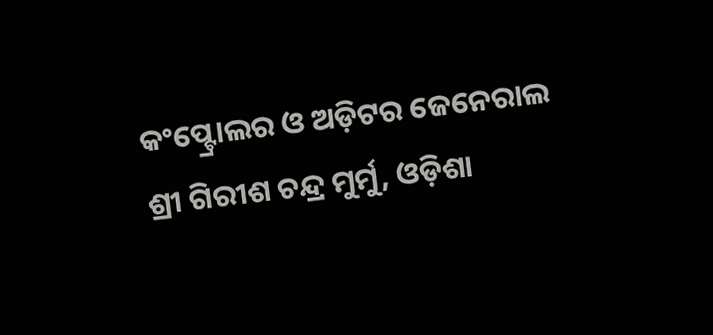କଂପ୍ଟ୍ରୋଲର ଓ ଅଡ଼ିଟର ଜେନେରାଲ ଶ୍ରୀ ଗିରୀଶ ଚନ୍ଦ୍ର ମୁର୍ମୁ, ଓଡ଼ିଶା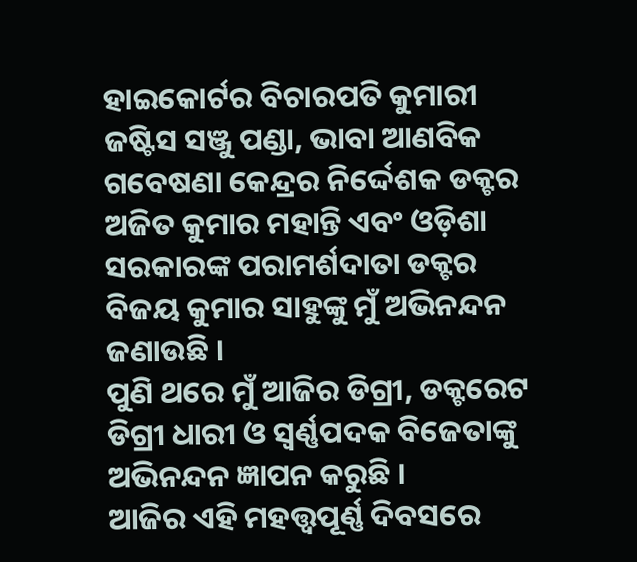ହାଇକୋର୍ଟର ବିଚାରପତି କୁମାରୀ ଜଷ୍ଟିସ ସଞ୍ଜୁ ପଣ୍ଡା, ଭାବା ଆଣବିକ ଗବେଷଣା କେନ୍ଦ୍ରର ନିର୍ଦ୍ଦେଶକ ଡକ୍ଟର ଅଜିତ କୁମାର ମହାନ୍ତି ଏବଂ ଓଡ଼ିଶା ସରକାରଙ୍କ ପରାମର୍ଶଦାତା ଡକ୍ଟର ବିଜୟ କୁମାର ସାହୁଙ୍କୁ ମୁଁ ଅଭିନନ୍ଦନ ଜଣାଉଛି ।
ପୁଣି ଥରେ ମୁଁ ଆଜିର ଡିଗ୍ରୀ, ଡକ୍ଟରେଟ ଡିଗ୍ରୀ ଧାରୀ ଓ ସ୍ୱର୍ଣ୍ଣପଦକ ବିଜେତାଙ୍କୁ ଅଭିନନ୍ଦନ ଜ୍ଞାପନ କରୁଛି ।
ଆଜିର ଏହି ମହତ୍ତ୍ୱପୂର୍ଣ୍ଣ ଦିବସରେ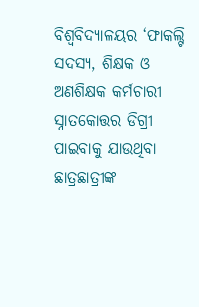ବିଶ୍ୱବିଦ୍ୟାଳୟର ‘ଫାକଲ୍ଟି ସଦସ୍ୟ, ଶିକ୍ଷକ ଓ ଅଣଶିକ୍ଷକ କର୍ମଚାରୀ ସ୍ନାତକୋତ୍ତର ଡିଗ୍ରୀ ପାଇବାକୁ ଯାଉଥିବା ଛାତ୍ରଛାତ୍ରୀଙ୍କ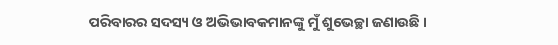ପରିବାରର ସଦସ୍ୟ ଓ ଅଭିଭାବକମାନଙ୍କୁ ମୁଁ ଶୁଭେଚ୍ଛା ଜଣାଉଛି ।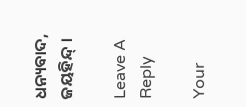ଧନ୍ୟବାଦ,
ଜୟହିନ୍ଦ୍ ।

Leave A Reply

Your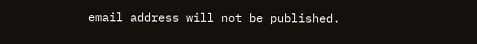email address will not be published.